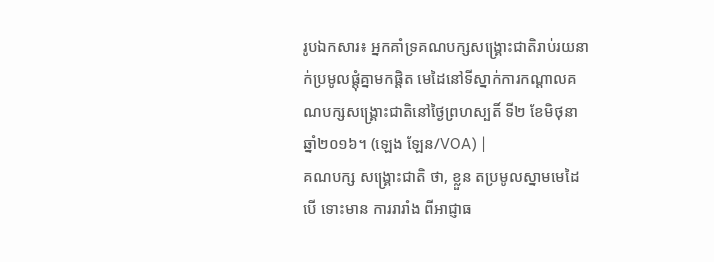រូបឯកសារ៖ អ្នកគាំទ្រគណបក្សសង្រ្គោះជាតិរាប់រយនាក់ប្រមូលផ្ដុំគ្នាមកផ្តិត មេដៃនៅទីស្នាក់ការកណ្ដាលគណបក្សសង្រ្គោះជាតិនៅថ្ងៃព្រហស្បតិ៍ ទី២ ខែមិថុនា ឆ្នាំ២០១៦។ (ឡេង ឡែន/VOA) |
គណបក្ស សង្គ្រោះជាតិ ថា, ខ្លួន តប្រមូលស្នាមមេដៃ បើ ទោះមាន ការរារាំង ពីអាជ្ញាធ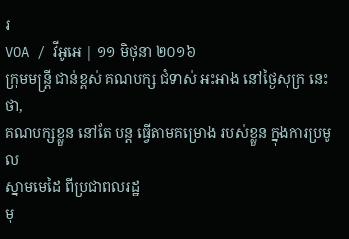រ
VOA / វីអូអេ | ១១ មិថុនា ២០១៦
ក្រុមមន្ត្រី ជាន់ខ្ពស់ គណបក្ស ជំទាស់ អះអាង នៅថ្ងៃសុក្រ នេះ ថា,
គណបក្សខ្លួន នៅតែ បន្ត ធ្វើតាមគម្រោង របស់ខ្លួន ក្នុងការប្រមូល
ស្នាមមេដៃ ពីប្រជាពលរដ្ឋ
មុ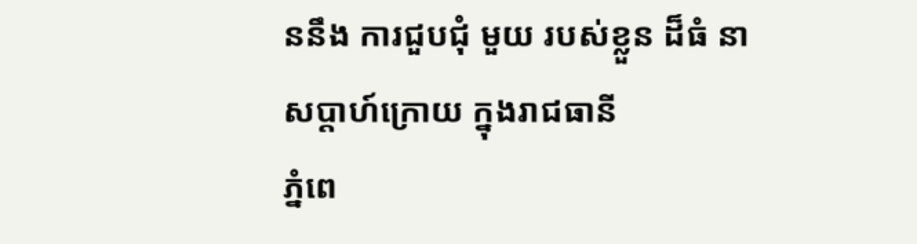ននឹង ការជួបជុំ មួយ របស់ខ្លួន ដ៏ធំ នាសប្តាហ៍ក្រោយ ក្នុងរាជធានី
ភ្នំពេ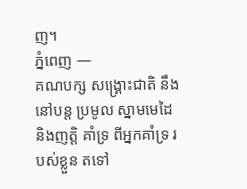ញ។
ភ្នំពេញ —
គណបក្ស សង្គ្រោះជាតិ នឹងនៅបន្ត ប្រមូល ស្នាមមេដៃ
និងញត្តិ គាំទ្រ ពីអ្នកគាំទ្រ របស់ខ្លួន តទៅ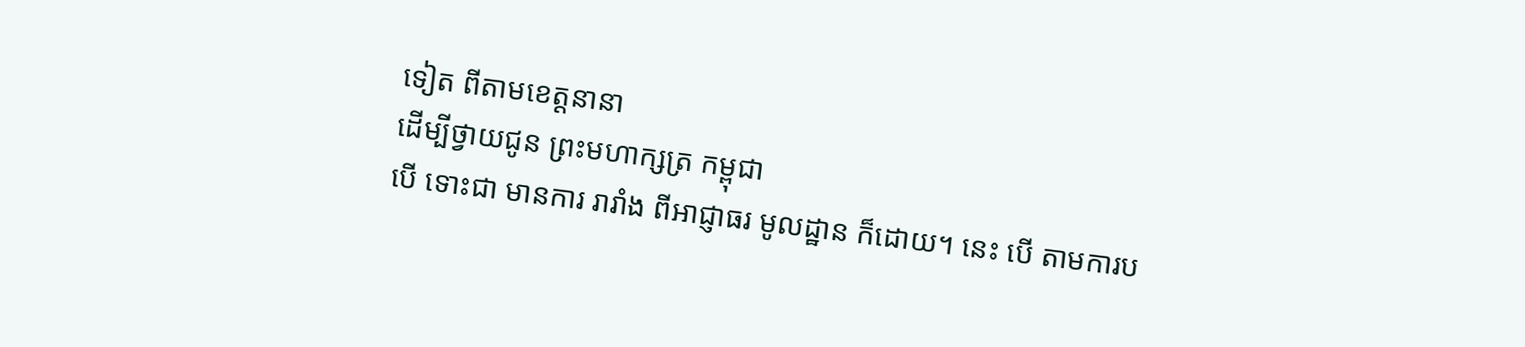ទៀត ពីតាមខេត្តនានា
ដើម្បីថ្វាយជូន ព្រះមហាក្សត្រ កម្ពុជា
បើ ទោះជា មានការ រារាំង ពីអាជ្ញាធរ មូលដ្ឋាន ក៏ដោយ។ នេះ បើ តាមការប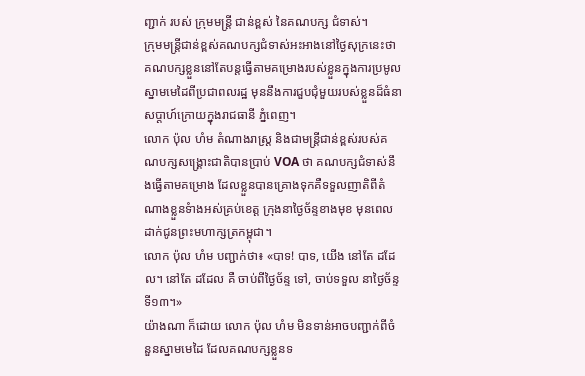ញ្ជាក់ របស់ ក្រុមមន្ត្រី ជាន់ខ្ពស់ នៃគណបក្ស ជំទាស់។
ក្រុមមន្ត្រីជាន់ខ្ពស់គណបក្សជំទាស់អះអាងនៅថ្ងៃសុក្រនេះថា គណបក្សខ្លួននៅតែបន្តធ្វើតាមគម្រោងរបស់ខ្លួនក្នុងការប្រមូល ស្នាមមេដៃពីប្រជាពលរដ្ឋ មុននឹងការជួបជុំមួយរបស់ខ្លួនដ៏ធំនាសប្តាហ៍ក្រោយក្នុងរាជធានី ភ្នំពេញ។
លោក ប៉ុល ហំម តំណាងរាស្ត្រ និងជាមន្ត្រីជាន់ខ្ពស់របស់គណបក្សសង្គ្រោះជាតិបានប្រាប់ VOA ថា គណបក្សជំទាស់នឹងធ្វើតាមគម្រោង ដែលខ្លួនបានគ្រោងទុកគឺទទួលញាតិពីតំណាងខ្លួនទំាងអស់គ្រប់ខេត្ត ក្រុងនាថ្ងៃច័ន្ទខាងមុខ មុនពេលដាក់ជូនព្រះមហាក្សត្រកម្ពុជា។
លោក ប៉ុល ហំម បញ្ជាក់ថា៖ «បាទ! បាទ, យើង នៅតែ ដដែល។ នៅតែ ដដែល គឺ ចាប់ពីថ្ងៃច័ន្ទ ទៅ, ចាប់ទទួល នាថ្ងៃច័ន្ទ ទី១៣។»
យ៉ាងណា ក៏ដោយ លោក ប៉ុល ហំម មិនទាន់អាចបញ្ជាក់ពីចំនួនស្នាមមេដៃ ដែលគណបក្សខ្លួនទ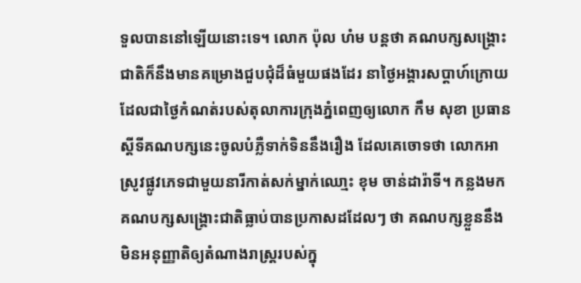ទួលបាននៅឡើយនោះទេ។ លោក ប៉ុល ហំម បន្តថា គណបក្សសង្គ្រោះជាតិក៏នឹងមានគម្រោងជួបជុំដ៏ធំមួយផងដែរ នាថ្ងៃអង្គារសប្តាហ៍ក្រោយ ដែលជាថ្ងៃកំណត់របស់តុលាការក្រុងភ្នំពេញឲ្យលោក កឹម សុខា ប្រធានស្តីទីគណបក្សនេះចូលបំភ្លឺទាក់ទិននឹងរឿង ដែលគេចោទថា លោកអាស្រូវផ្លូវភេទជាមួយនារីកាត់សក់ម្នាក់ឈោ្មះ ខុម ចាន់ដារ៉ាទី។ កន្លងមកគណបក្សសង្គ្រោះជាតិធ្លាប់បានប្រកាសដដែលៗ ថា គណបក្សខ្លួននឹងមិនអនុញ្ញាតិឲ្យតំណាងរាស្ត្ររបស់ក្នុ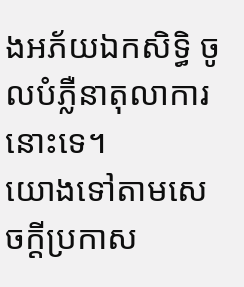ងអភ័យឯកសិទ្ធិ ចូលបំភ្លឺនាតុលាការនោះទេ។
យោងទៅតាមសេចក្ដីប្រកាស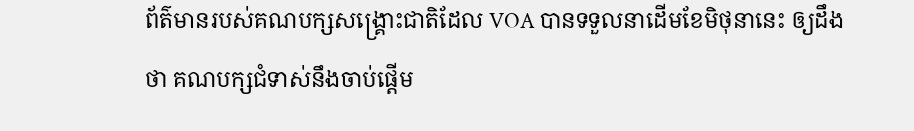ព័ត៌មានរបស់គណបក្សសង្គ្រោះជាតិដែល VOA បានទទួលនាដើមខែមិថុនានេះ ឲ្យដឹងថា គណបក្សជំទាស់នឹងចាប់ផ្តើម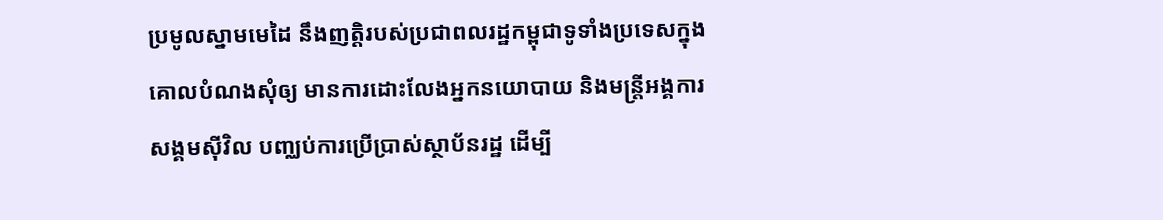ប្រមូលស្នាមមេដៃ នឹងញត្តិរបស់ប្រជាពលរដ្ឋកម្ពុជាទូទាំងប្រទេសក្នុងគោលបំណងសុំឲ្យ មានការដោះលែងអ្នកនយោបាយ និងមន្ត្រីអង្គការសង្គមស៊ីវិល បញ្ឈប់ការប្រើប្រាស់ស្ថាប័នរដ្ឋ ដើម្បី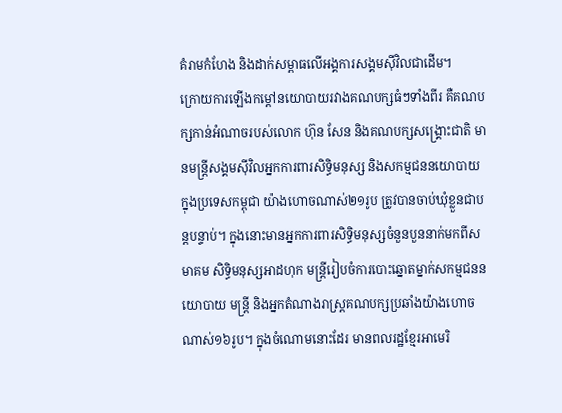គំរាមកំហែង និងដាក់សម្ពាធលើអង្គការសង្គមស៊ីវិលជាដើម។
ក្រោយការឡើងកម្តៅនយោបាយរវាងគណបក្សធំៗទាំងពីរ គឺគណបក្សកាន់អំណាចរបស់លោក ហ៊ុន សែន និងគណបក្សសង្គ្រោះជាតិ មានមន្ត្រីសង្គមស៊ីវិលអ្នកការពារសិទ្ធិមនុស្ស និងសកម្មជននយោបាយក្នុងប្រទេសកម្ពុជា យ៉ាងហោចណាស់២១រូប ត្រូវបានចាប់ឃុំខ្លួនជាបន្តបន្ទាប់។ ក្នុងនោះមានអ្នកការពារសិទ្ធិមនុស្សចំនួនបួននាក់មកពីសមាគម សិទ្ធិមនុស្សអាដហុក មន្ត្រីរៀបចំការបោះឆ្នោតម្នាក់សកម្មជននយោបាយ មន្ត្រី និងអ្នកតំណាងរាស្ត្រគណបក្សប្រឆាំងយ៉ាងហោចណាស់១៦រូប។ ក្នុងចំណោមនោះដែរ មានពលរដ្ឋខ្មែរអាមេរិ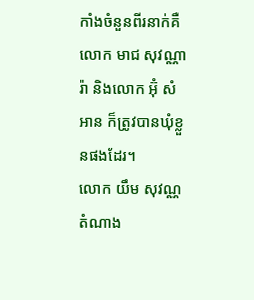កាំងចំនួនពីរនាក់គឺលោក មាជ សុវណ្ណារ៉ា និងលោក អ៊ុំ សំអាន ក៏ត្រូវបានឃុំខ្លួនផងដែរ។
លោក យឹម សុវណ្ណ តំណាង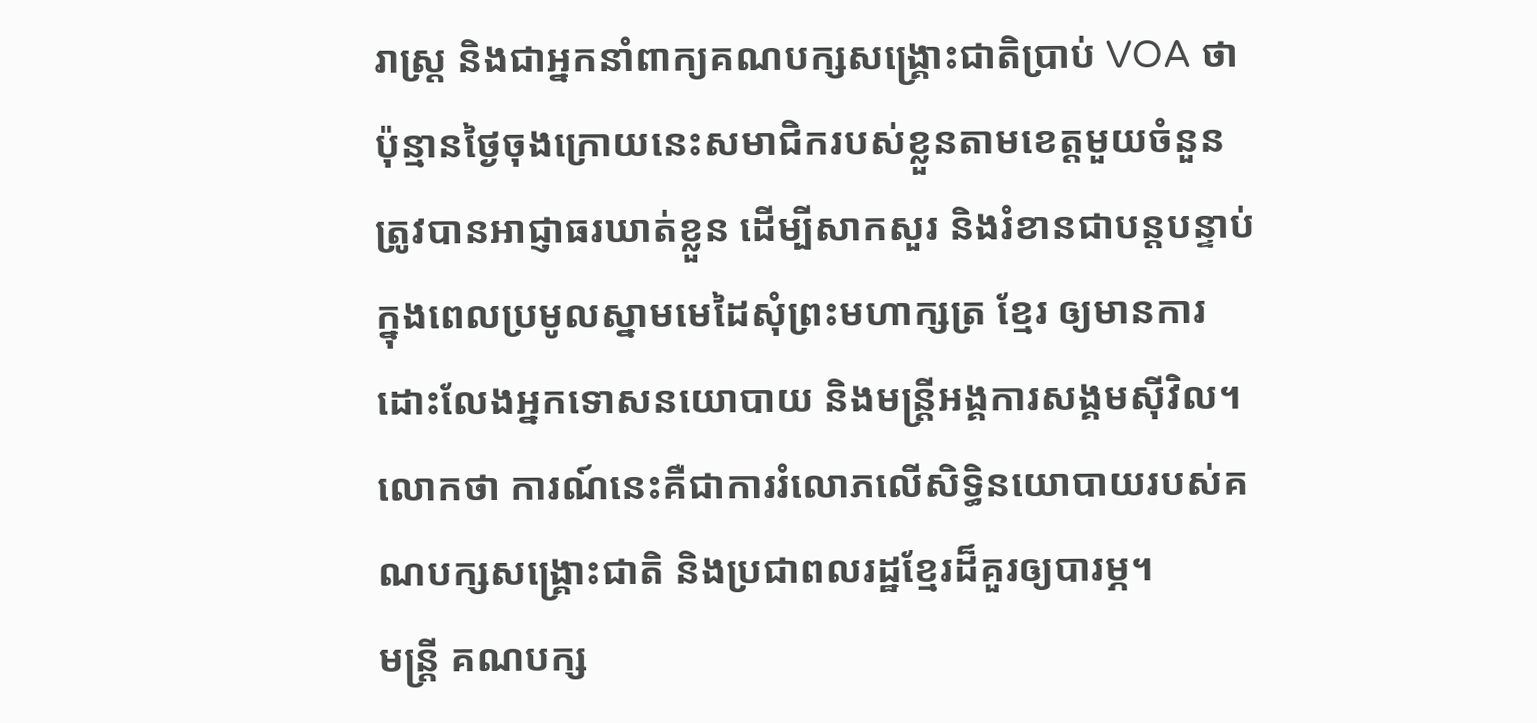រាស្ត្រ និងជាអ្នកនាំពាក្យគណបក្សសង្គ្រោះជាតិប្រាប់ VOA ថា ប៉ុន្មានថ្ងៃចុងក្រោយនេះសមាជិករបស់ខ្លួនតាមខេត្តមួយចំនួន ត្រូវបានអាជ្ញាធរឃាត់ខ្លួន ដើម្បីសាកសួរ និងរំខានជាបន្តបន្ទាប់ក្នុងពេលប្រមូលស្នាមមេដៃសុំព្រះមហាក្សត្រ ខ្មែរ ឲ្យមានការដោះលែងអ្នកទោសនយោបាយ និងមន្ត្រីអង្គការសង្គមស៊ីវិល។ លោកថា ការណ៍នេះគឺជាការរំលោភលើសិទ្ធិនយោបាយរបស់គណបក្សសង្គ្រោះជាតិ និងប្រជាពលរដ្ឋខ្មែរដ៏គួរឲ្យបារម្ភ។
មន្ត្រី គណបក្ស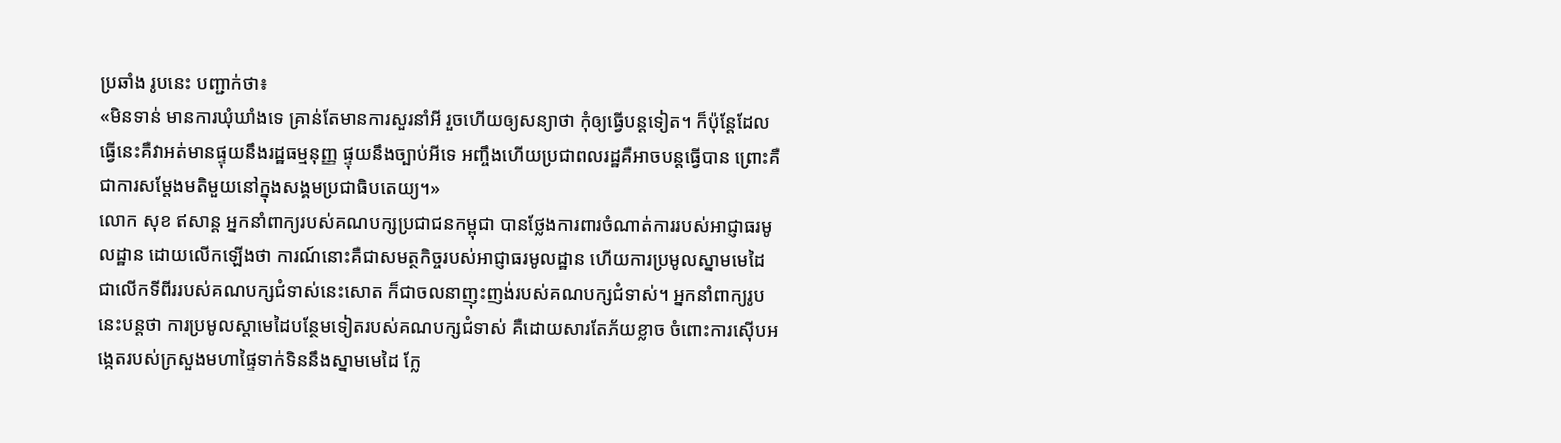ប្រឆាំង រូបនេះ បញ្ជាក់ថា៖
«មិនទាន់ មានការឃុំឃាំងទេ គ្រាន់តែមានការសួរនាំអី រួចហើយឲ្យសន្យាថា កុំឲ្យធ្វើបន្តទៀត។ ក៏ប៉ុន្តែដែលធ្វើនេះគឺវាអត់មានផ្ទុយនឹងរដ្ឋធម្មនុញ្ញ ផ្ទុយនឹងច្បាប់អីទេ អញ្ចឹងហើយប្រជាពលរដ្ឋគឺអាចបន្តធ្វើបាន ព្រោះគឺជាការសម្តែងមតិមួយនៅក្នុងសង្គមប្រជាធិបតេយ្យ។»
លោក សុខ ឥសាន្ត អ្នកនាំពាក្យរបស់គណបក្សប្រជាជនកម្ពុជា បានថ្លែងការពារចំណាត់ការរបស់អាជ្ញាធរមូលដ្ឋាន ដោយលើកឡើងថា ការណ៍នោះគឺជាសមត្ថកិច្ចរបស់អាជ្ញាធរមូលដ្ឋាន ហើយការប្រមូលស្នាមមេដៃជាលើកទីពីររបស់គណបក្សជំទាស់នេះសោត ក៏ជាចលនាញុះញង់របស់គណបក្សជំទាស់។ អ្នកនាំពាក្យរូបនេះបន្តថា ការប្រមូលស្តាមេដៃបន្ថែមទៀតរបស់គណបក្សជំទាស់ គឺដោយសារតែភ័យខ្លាច ចំពោះការស៊ើបអង្កេតរបស់ក្រសួងមហាផ្ទៃទាក់ទិននឹងស្នាមមេដៃ ក្លែ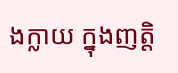ងក្លាយ ក្នុងញត្តិ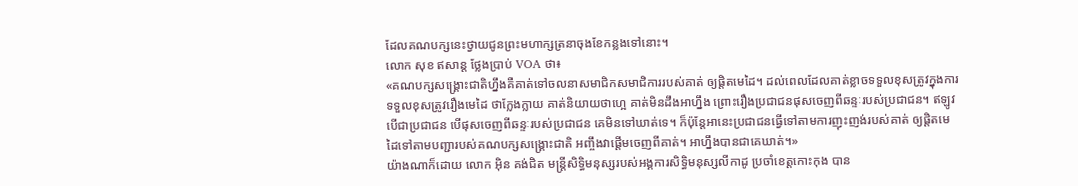ដែលគណបក្សនេះថ្វាយជូនព្រះមហាក្សត្រនាចុងខែកន្លងទៅនោះ។
លោក សុខ ឥសាន្ត ថ្លែងប្រាប់ VOA ថា៖
«គណបក្សសង្គ្រោះជាតិហ្នឹងគឺគាត់ទៅចលនាសមាជិកសមាជិការរបស់គាត់ ឲ្យផ្តិតមេដៃ។ ដល់ពេលដែលគាត់ខ្លាចទទួលខុសត្រូវក្នុងការទទួលខុសត្រូវរឿងមេដៃ ថាក្លែងក្លាយ គាត់និយាយថាហ្អេ គាត់មិនដឹងអាហ្នឹង ព្រោះរឿងប្រជាជនផុសចេញពីឆន្ទៈរបស់ប្រជាជន។ ឥឡូវបើជាប្រជាជន បើផុសចេញពីឆន្ទៈរបស់ប្រជាជន គេមិនទៅឃាត់ទេ។ ក៏ប៉ុន្តែអានេះប្រជាជនធ្វើទៅតាមការញុះញង់របស់គាត់ ឲ្យផ្តិតមេដៃទៅតាមបញ្ជារបស់គណបក្សសង្គ្រោះជាតិ អញ្ចឹងវាផ្តើមចេញពីគាត់។ អាហ្នឹងបានជាគេឃាត់។»
យ៉ាងណាក៏ដោយ លោក អ៊ិន គង់ជិត មន្ត្រីសិទ្ធិមនុស្សរបស់អង្គការសិទ្ធិមនុស្សលីកាដូ ប្រចាំខេត្តកោះកុង បាន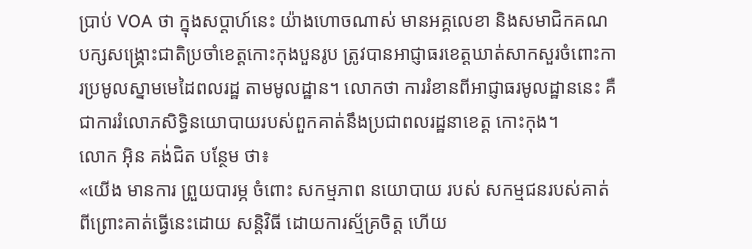ប្រាប់ VOA ថា ក្នុងសប្តាហ៍នេះ យ៉ាងហោចណាស់ មានអគ្គលេខា និងសមាជិកគណបក្សសង្គ្រោះជាតិប្រចាំខេត្តកោះកុងបួនរូប ត្រូវបានអាជ្ញាធរខេត្តឃាត់សាកសួរចំពោះការប្រមូលស្នាមមេដៃពលរដ្ឋ តាមមូលដ្ឋាន។ លោកថា ការរំខានពីអាជ្ញាធរមូលដ្ឋាននេះ គឺជាការរំលោភសិទ្ធិនយោបាយរបស់ពួកគាត់នឹងប្រជាពលរដ្ឋនាខេត្ត កោះកុង។
លោក អ៊ិន គង់ជិត បន្ថែម ថា៖
«យើង មានការ ព្រួយបារម្ភ ចំពោះ សកម្មភាព នយោបាយ របស់ សកម្មជនរបស់គាត់ពីព្រោះគាត់ធ្វើនេះដោយ សន្តិវិធី ដោយការស្ម័គ្រចិត្ត ហើយ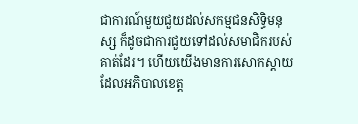ជាការណ៍មួយជួយដល់សកម្មជនសិទ្ធិមនុស្ស ក៏ដូចជាការជួយទៅដល់សមាជិករបស់គាត់ដែរ។ ហើយយើងមានការសោកស្តាយដែលអភិបាលខេត្ត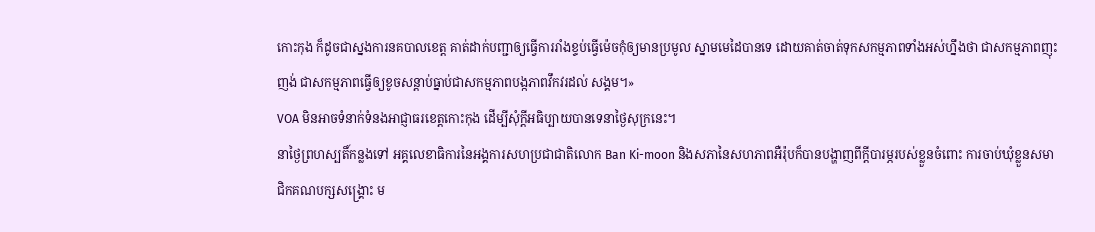កោះកុង ក៏ដូចជាស្នងការនគបាលខេត្ត គាត់ដាក់បញ្ជាឲ្យធ្វើការរាំងខ្ទប់ធ្វើម៉េចកុំឲ្យមានប្រមូល ស្នាមមេដៃបានទេ ដោយគាត់ចាត់ទុកសកម្មភាពទាំងអស់ហ្នឹងថា ជាសកម្មភាពញុះញង់ ជាសកម្មភាពធ្វើឲ្យខូចសន្តាប់ធ្នាប់ជាសកម្មភាពបង្កភាពវឹកវរដល់ សង្គម។»
VOA មិនអាចទំនាក់ទំនងអាជ្ញាធរខេត្តកោះកុង ដើម្បីសុំក្តីអធិប្បាយបានទេនាថ្ងៃសុក្រនេះ។
នាថ្ងៃព្រហស្បតិ៍កន្លងទៅ អគ្គលេខាធិការនៃអង្គការសហប្រជាជាតិលោក Ban Ki-moon និងសភានៃសហភាពអឺរ៉ុបក៏បានបង្ហាញពីក្តីបារម្ភរបស់ខ្លួនចំពោះ ការចាប់ឃុំខ្លួនសមាជិកគណបក្សសង្គ្រោះ ម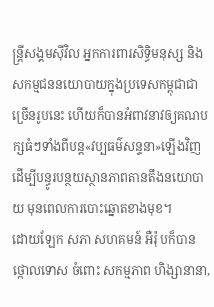ន្ត្រីសង្គមស៊ីវិល អ្នកការពារសិទ្ធិមនុស្ស និងសកម្មជននយោបាយក្នុងប្រទេសកម្ពុជាជាច្រើនរូបនេះ ហើយក៏បានអំពាវនាវឲ្យគណបក្សធំៗទាំងពីបន្ត«វប្បធម៌សន្ទនា»ឡើងវិញ ដើម្បីបន្ធូរបន្ថយស្ថានភាពតានតឹងនយោបាយ មុនពេលការបោះឆ្នោតខាងមុខ។
ដោយឡែក សភា សហគមន៍ អឺរ៉ុ បក៏បាន ថ្កោលទោស ចំពោះ សកម្មភាព ហិង្សានានា,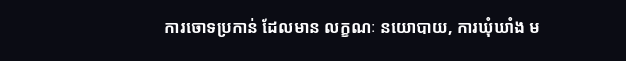ការចោទប្រកាន់ ដែលមាន លក្ខណៈ នយោបាយ, ការឃុំឃាំង ម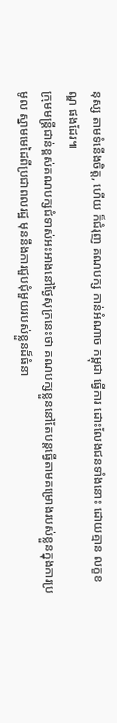នុស្ស តាមទំនើងចិត្ត, ហើយ ក៏ជំរុញ គណបក្ស កាន់អំណាច កម្ពុជា ធ្វើការ ដោះលែងជនទាំងនោះ ដោយគ្មាន លក្ខខណ្ឌ ផងដែរ៕
ក្រុមមន្ត្រីជាន់ខ្ពស់គណបក្សជំទាស់អះអាងនៅថ្ងៃសុក្រនេះថា គណបក្សខ្លួននៅតែបន្តធ្វើតាមគម្រោងរបស់ខ្លួនក្នុងការប្រមូល ស្នាមមេដៃពីប្រជាពលរដ្ឋ មុននឹងការជួបជុំមួយរបស់ខ្លួនដ៏ធំនា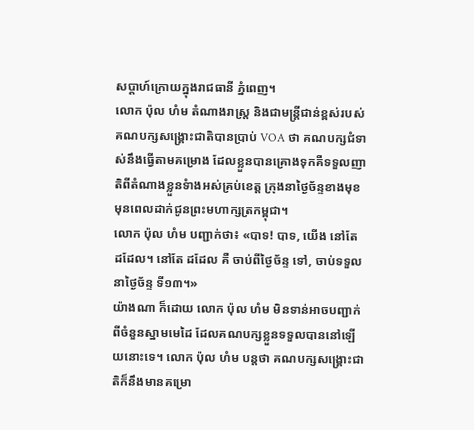សប្តាហ៍ក្រោយក្នុងរាជធានី ភ្នំពេញ។
លោក ប៉ុល ហំម តំណាងរាស្ត្រ និងជាមន្ត្រីជាន់ខ្ពស់របស់គណបក្សសង្គ្រោះជាតិបានប្រាប់ VOA ថា គណបក្សជំទាស់នឹងធ្វើតាមគម្រោង ដែលខ្លួនបានគ្រោងទុកគឺទទួលញាតិពីតំណាងខ្លួនទំាងអស់គ្រប់ខេត្ត ក្រុងនាថ្ងៃច័ន្ទខាងមុខ មុនពេលដាក់ជូនព្រះមហាក្សត្រកម្ពុជា។
លោក ប៉ុល ហំម បញ្ជាក់ថា៖ «បាទ! បាទ, យើង នៅតែ ដដែល។ នៅតែ ដដែល គឺ ចាប់ពីថ្ងៃច័ន្ទ ទៅ, ចាប់ទទួល នាថ្ងៃច័ន្ទ ទី១៣។»
យ៉ាងណា ក៏ដោយ លោក ប៉ុល ហំម មិនទាន់អាចបញ្ជាក់ពីចំនួនស្នាមមេដៃ ដែលគណបក្សខ្លួនទទួលបាននៅឡើយនោះទេ។ លោក ប៉ុល ហំម បន្តថា គណបក្សសង្គ្រោះជាតិក៏នឹងមានគម្រោ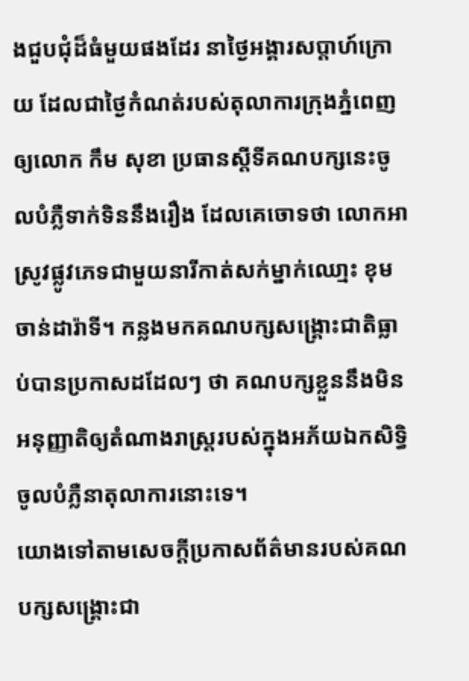ងជួបជុំដ៏ធំមួយផងដែរ នាថ្ងៃអង្គារសប្តាហ៍ក្រោយ ដែលជាថ្ងៃកំណត់របស់តុលាការក្រុងភ្នំពេញឲ្យលោក កឹម សុខា ប្រធានស្តីទីគណបក្សនេះចូលបំភ្លឺទាក់ទិននឹងរឿង ដែលគេចោទថា លោកអាស្រូវផ្លូវភេទជាមួយនារីកាត់សក់ម្នាក់ឈោ្មះ ខុម ចាន់ដារ៉ាទី។ កន្លងមកគណបក្សសង្គ្រោះជាតិធ្លាប់បានប្រកាសដដែលៗ ថា គណបក្សខ្លួននឹងមិនអនុញ្ញាតិឲ្យតំណាងរាស្ត្ររបស់ក្នុងអភ័យឯកសិទ្ធិ ចូលបំភ្លឺនាតុលាការនោះទេ។
យោងទៅតាមសេចក្ដីប្រកាសព័ត៌មានរបស់គណបក្សសង្គ្រោះជា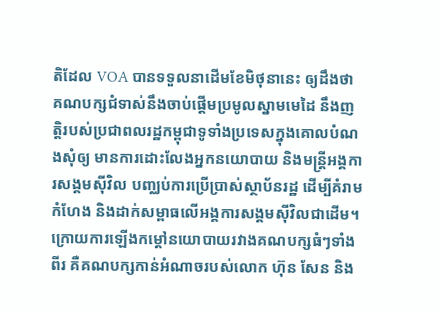តិដែល VOA បានទទួលនាដើមខែមិថុនានេះ ឲ្យដឹងថា គណបក្សជំទាស់នឹងចាប់ផ្តើមប្រមូលស្នាមមេដៃ នឹងញត្តិរបស់ប្រជាពលរដ្ឋកម្ពុជាទូទាំងប្រទេសក្នុងគោលបំណងសុំឲ្យ មានការដោះលែងអ្នកនយោបាយ និងមន្ត្រីអង្គការសង្គមស៊ីវិល បញ្ឈប់ការប្រើប្រាស់ស្ថាប័នរដ្ឋ ដើម្បីគំរាមកំហែង និងដាក់សម្ពាធលើអង្គការសង្គមស៊ីវិលជាដើម។
ក្រោយការឡើងកម្តៅនយោបាយរវាងគណបក្សធំៗទាំងពីរ គឺគណបក្សកាន់អំណាចរបស់លោក ហ៊ុន សែន និង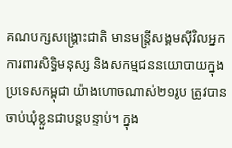គណបក្សសង្គ្រោះជាតិ មានមន្ត្រីសង្គមស៊ីវិលអ្នកការពារសិទ្ធិមនុស្ស និងសកម្មជននយោបាយក្នុងប្រទេសកម្ពុជា យ៉ាងហោចណាស់២១រូប ត្រូវបានចាប់ឃុំខ្លួនជាបន្តបន្ទាប់។ ក្នុង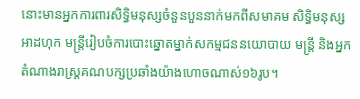នោះមានអ្នកការពារសិទ្ធិមនុស្សចំនួនបួននាក់មកពីសមាគម សិទ្ធិមនុស្សអាដហុក មន្ត្រីរៀបចំការបោះឆ្នោតម្នាក់សកម្មជននយោបាយ មន្ត្រី និងអ្នកតំណាងរាស្ត្រគណបក្សប្រឆាំងយ៉ាងហោចណាស់១៦រូប។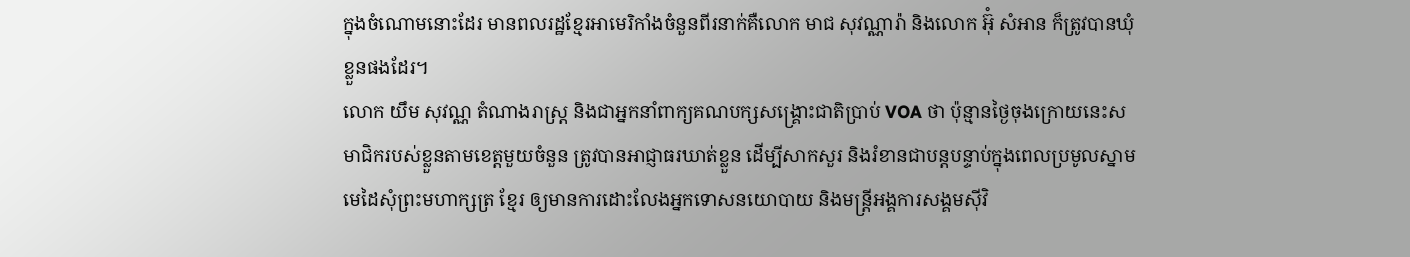ក្នុងចំណោមនោះដែរ មានពលរដ្ឋខ្មែរអាមេរិកាំងចំនួនពីរនាក់គឺលោក មាជ សុវណ្ណារ៉ា និងលោក អ៊ុំ សំអាន ក៏ត្រូវបានឃុំខ្លួនផងដែរ។
លោក យឹម សុវណ្ណ តំណាងរាស្ត្រ និងជាអ្នកនាំពាក្យគណបក្សសង្គ្រោះជាតិប្រាប់ VOA ថា ប៉ុន្មានថ្ងៃចុងក្រោយនេះសមាជិករបស់ខ្លួនតាមខេត្តមួយចំនួន ត្រូវបានអាជ្ញាធរឃាត់ខ្លួន ដើម្បីសាកសួរ និងរំខានជាបន្តបន្ទាប់ក្នុងពេលប្រមូលស្នាមមេដៃសុំព្រះមហាក្សត្រ ខ្មែរ ឲ្យមានការដោះលែងអ្នកទោសនយោបាយ និងមន្ត្រីអង្គការសង្គមស៊ីវិ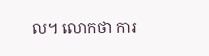ល។ លោកថា ការ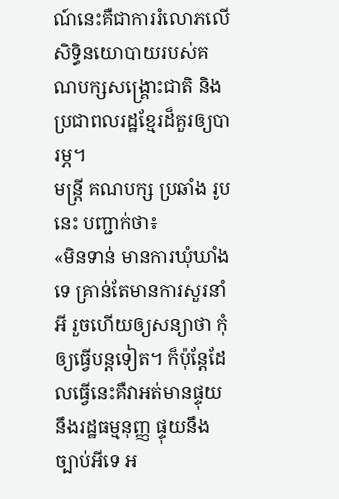ណ៍នេះគឺជាការរំលោភលើសិទ្ធិនយោបាយរបស់គណបក្សសង្គ្រោះជាតិ និងប្រជាពលរដ្ឋខ្មែរដ៏គួរឲ្យបារម្ភ។
មន្ត្រី គណបក្ស ប្រឆាំង រូបនេះ បញ្ជាក់ថា៖
«មិនទាន់ មានការឃុំឃាំងទេ គ្រាន់តែមានការសួរនាំអី រួចហើយឲ្យសន្យាថា កុំឲ្យធ្វើបន្តទៀត។ ក៏ប៉ុន្តែដែលធ្វើនេះគឺវាអត់មានផ្ទុយនឹងរដ្ឋធម្មនុញ្ញ ផ្ទុយនឹងច្បាប់អីទេ អ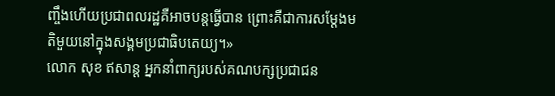ញ្ចឹងហើយប្រជាពលរដ្ឋគឺអាចបន្តធ្វើបាន ព្រោះគឺជាការសម្តែងមតិមួយនៅក្នុងសង្គមប្រជាធិបតេយ្យ។»
លោក សុខ ឥសាន្ត អ្នកនាំពាក្យរបស់គណបក្សប្រជាជន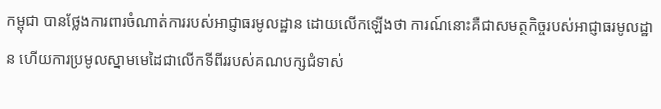កម្ពុជា បានថ្លែងការពារចំណាត់ការរបស់អាជ្ញាធរមូលដ្ឋាន ដោយលើកឡើងថា ការណ៍នោះគឺជាសមត្ថកិច្ចរបស់អាជ្ញាធរមូលដ្ឋាន ហើយការប្រមូលស្នាមមេដៃជាលើកទីពីររបស់គណបក្សជំទាស់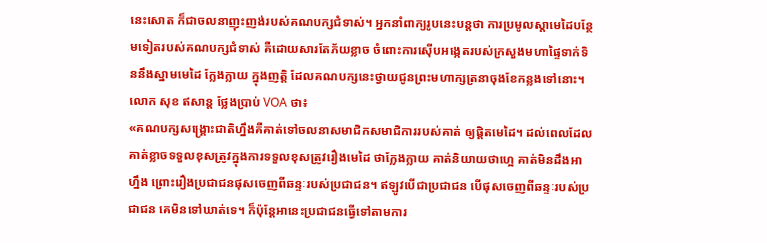នេះសោត ក៏ជាចលនាញុះញង់របស់គណបក្សជំទាស់។ អ្នកនាំពាក្យរូបនេះបន្តថា ការប្រមូលស្តាមេដៃបន្ថែមទៀតរបស់គណបក្សជំទាស់ គឺដោយសារតែភ័យខ្លាច ចំពោះការស៊ើបអង្កេតរបស់ក្រសួងមហាផ្ទៃទាក់ទិននឹងស្នាមមេដៃ ក្លែងក្លាយ ក្នុងញត្តិ ដែលគណបក្សនេះថ្វាយជូនព្រះមហាក្សត្រនាចុងខែកន្លងទៅនោះ។
លោក សុខ ឥសាន្ត ថ្លែងប្រាប់ VOA ថា៖
«គណបក្សសង្គ្រោះជាតិហ្នឹងគឺគាត់ទៅចលនាសមាជិកសមាជិការរបស់គាត់ ឲ្យផ្តិតមេដៃ។ ដល់ពេលដែលគាត់ខ្លាចទទួលខុសត្រូវក្នុងការទទួលខុសត្រូវរឿងមេដៃ ថាក្លែងក្លាយ គាត់និយាយថាហ្អេ គាត់មិនដឹងអាហ្នឹង ព្រោះរឿងប្រជាជនផុសចេញពីឆន្ទៈរបស់ប្រជាជន។ ឥឡូវបើជាប្រជាជន បើផុសចេញពីឆន្ទៈរបស់ប្រជាជន គេមិនទៅឃាត់ទេ។ ក៏ប៉ុន្តែអានេះប្រជាជនធ្វើទៅតាមការ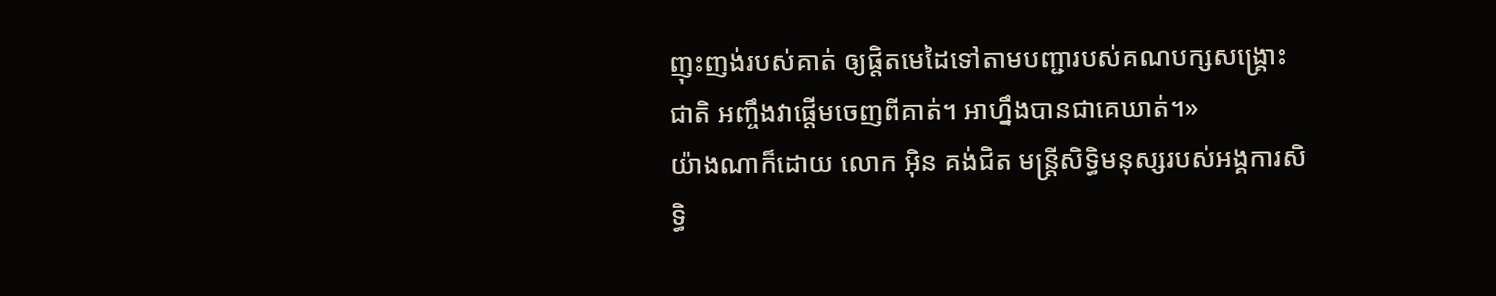ញុះញង់របស់គាត់ ឲ្យផ្តិតមេដៃទៅតាមបញ្ជារបស់គណបក្សសង្គ្រោះជាតិ អញ្ចឹងវាផ្តើមចេញពីគាត់។ អាហ្នឹងបានជាគេឃាត់។»
យ៉ាងណាក៏ដោយ លោក អ៊ិន គង់ជិត មន្ត្រីសិទ្ធិមនុស្សរបស់អង្គការសិទ្ធិ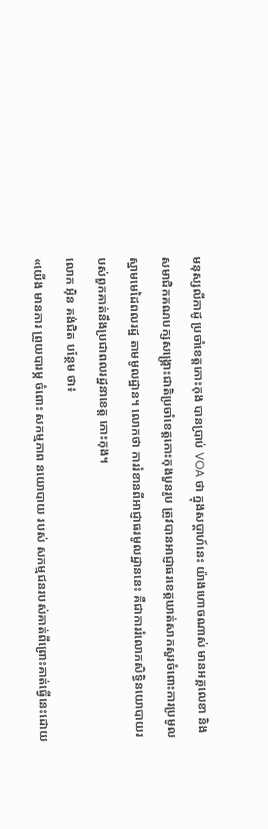មនុស្សលីកាដូ ប្រចាំខេត្តកោះកុង បានប្រាប់ VOA ថា ក្នុងសប្តាហ៍នេះ យ៉ាងហោចណាស់ មានអគ្គលេខា និងសមាជិកគណបក្សសង្គ្រោះជាតិប្រចាំខេត្តកោះកុងបួនរូប ត្រូវបានអាជ្ញាធរខេត្តឃាត់សាកសួរចំពោះការប្រមូលស្នាមមេដៃពលរដ្ឋ តាមមូលដ្ឋាន។ លោកថា ការរំខានពីអាជ្ញាធរមូលដ្ឋាននេះ គឺជាការរំលោភសិទ្ធិនយោបាយរបស់ពួកគាត់នឹងប្រជាពលរដ្ឋនាខេត្ត កោះកុង។
លោក អ៊ិន គង់ជិត បន្ថែម ថា៖
«យើង មានការ ព្រួយបារម្ភ ចំពោះ សកម្មភាព នយោបាយ របស់ សកម្មជនរបស់គាត់ពីព្រោះគាត់ធ្វើនេះដោយ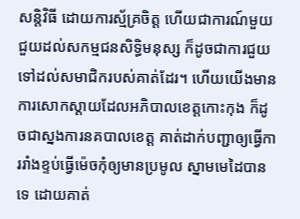សន្តិវិធី ដោយការស្ម័គ្រចិត្ត ហើយជាការណ៍មួយជួយដល់សកម្មជនសិទ្ធិមនុស្ស ក៏ដូចជាការជួយទៅដល់សមាជិករបស់គាត់ដែរ។ ហើយយើងមានការសោកស្តាយដែលអភិបាលខេត្តកោះកុង ក៏ដូចជាស្នងការនគបាលខេត្ត គាត់ដាក់បញ្ជាឲ្យធ្វើការរាំងខ្ទប់ធ្វើម៉េចកុំឲ្យមានប្រមូល ស្នាមមេដៃបានទេ ដោយគាត់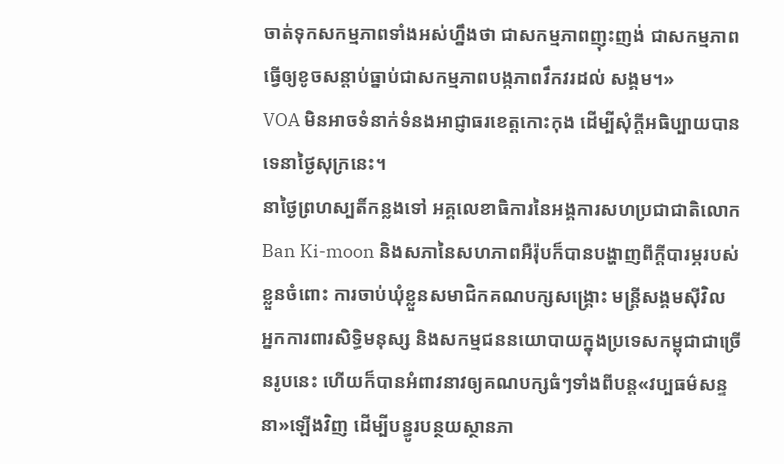ចាត់ទុកសកម្មភាពទាំងអស់ហ្នឹងថា ជាសកម្មភាពញុះញង់ ជាសកម្មភាពធ្វើឲ្យខូចសន្តាប់ធ្នាប់ជាសកម្មភាពបង្កភាពវឹកវរដល់ សង្គម។»
VOA មិនអាចទំនាក់ទំនងអាជ្ញាធរខេត្តកោះកុង ដើម្បីសុំក្តីអធិប្បាយបានទេនាថ្ងៃសុក្រនេះ។
នាថ្ងៃព្រហស្បតិ៍កន្លងទៅ អគ្គលេខាធិការនៃអង្គការសហប្រជាជាតិលោក Ban Ki-moon និងសភានៃសហភាពអឺរ៉ុបក៏បានបង្ហាញពីក្តីបារម្ភរបស់ខ្លួនចំពោះ ការចាប់ឃុំខ្លួនសមាជិកគណបក្សសង្គ្រោះ មន្ត្រីសង្គមស៊ីវិល អ្នកការពារសិទ្ធិមនុស្ស និងសកម្មជននយោបាយក្នុងប្រទេសកម្ពុជាជាច្រើនរូបនេះ ហើយក៏បានអំពាវនាវឲ្យគណបក្សធំៗទាំងពីបន្ត«វប្បធម៌សន្ទនា»ឡើងវិញ ដើម្បីបន្ធូរបន្ថយស្ថានភា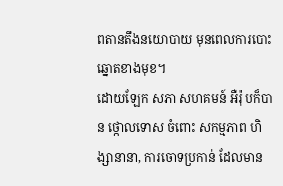ពតានតឹងនយោបាយ មុនពេលការបោះឆ្នោតខាងមុខ។
ដោយឡែក សភា សហគមន៍ អឺរ៉ុ បក៏បាន ថ្កោលទោស ចំពោះ សកម្មភាព ហិង្សានានា, ការចោទប្រកាន់ ដែលមាន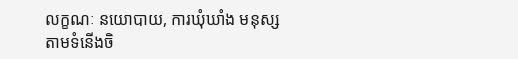លក្ខណៈ នយោបាយ, ការឃុំឃាំង មនុស្ស តាមទំនើងចិ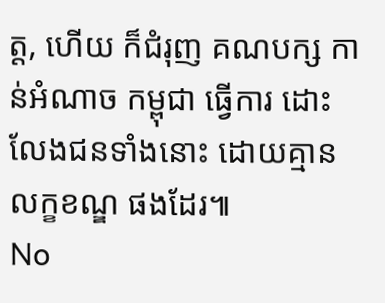ត្ត, ហើយ ក៏ជំរុញ គណបក្ស កាន់អំណាច កម្ពុជា ធ្វើការ ដោះលែងជនទាំងនោះ ដោយគ្មាន លក្ខខណ្ឌ ផងដែរ៕
No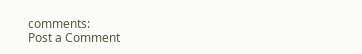comments:
Post a Comment